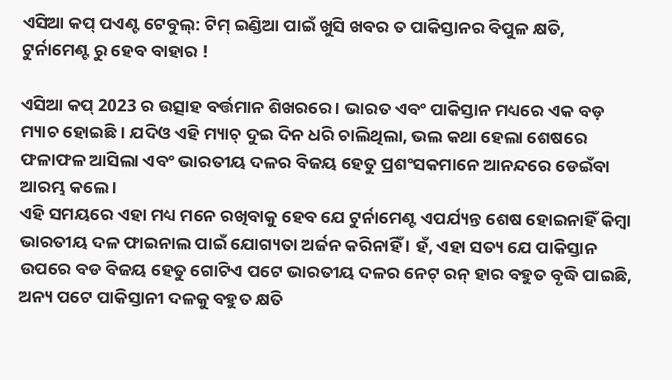ଏସିଆ କପ୍ ପଏଣ୍ଟ ଟେବୁଲ୍: ଟିମ୍ ଇଣ୍ଡିଆ ପାଇଁ ଖୁସି ଖବର ତ ପାକିସ୍ତାନର ବିପୁଳ କ୍ଷତି, ଟୁର୍ନାମେଣ୍ଟ ରୁ ହେବ ବାହାର !

ଏସିଆ କପ୍ 2023 ର ଉତ୍ସାହ ବର୍ତ୍ତମାନ ଶିଖରରେ । ଭାରତ ଏବଂ ପାକିସ୍ତାନ ମଧ୍ୟରେ ଏକ ବଡ଼ ମ୍ୟାଚ ହୋଇଛି । ଯଦିଓ ଏହି ମ୍ୟାଚ୍ ଦୁଇ ଦିନ ଧରି ଚାଲିଥିଲା, ଭଲ କଥା ହେଲା ଶେଷରେ ଫଳାଫଳ ଆସିଲା ଏବଂ ଭାରତୀୟ ଦଳର ବିଜୟ ହେତୁ ପ୍ରଶଂସକମାନେ ଆନନ୍ଦରେ ଡେଇଁବା ଆରମ୍ଭ କଲେ ।
ଏହି ସମୟରେ ଏହା ମଧ୍ୟ ମନେ ରଖିବାକୁ ହେବ ଯେ ଟୁର୍ନାମେଣ୍ଟ ଏପର୍ଯ୍ୟନ୍ତ ଶେଷ ହୋଇନାହିଁ କିମ୍ବା ଭାରତୀୟ ଦଳ ଫାଇନାଲ ପାଇଁ ଯୋଗ୍ୟତା ଅର୍ଜନ କରିନାହିଁ । ହଁ, ଏହା ସତ୍ୟ ଯେ ପାକିସ୍ତାନ ଉପରେ ବଡ ବିଜୟ ହେତୁ ଗୋଟିଏ ପଟେ ଭାରତୀୟ ଦଳର ନେଟ୍ ରନ୍ ହାର ବହୁତ ବୃଦ୍ଧି ପାଇଛି, ଅନ୍ୟ ପଟେ ପାକିସ୍ତାନୀ ଦଳକୁ ବହୁତ କ୍ଷତି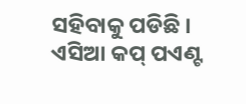ସହିବାକୁ ପଡିଛି ।
ଏସିଆ କପ୍ ପଏଣ୍ଟ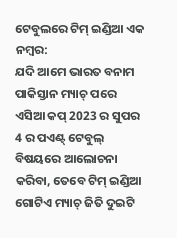ଟେବୁଲରେ ଟିମ୍ ଇଣ୍ଡିଆ ଏକ ନମ୍ବର:
ଯଦି ଆମେ ଭାରତ ବନାମ ପାକିସ୍ତାନ ମ୍ୟାଚ୍ ପରେ ଏସିଆ କପ୍ 2023 ର ସୁପର 4 ର ପଏଣ୍ଟ୍ ଟେବୁଲ୍ ବିଷୟରେ ଆଲୋଚନା କରିବା, ତେବେ ଟିମ୍ ଇଣ୍ଡିଆ ଗୋଟିଏ ମ୍ୟାଚ୍ ଜିତି ଦୁଇଟି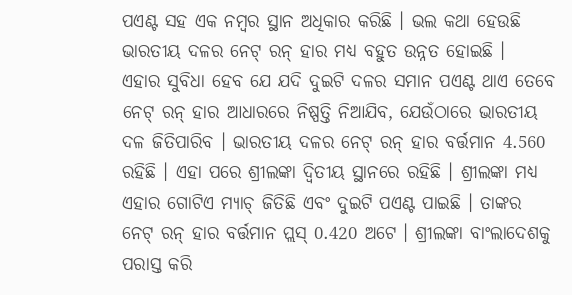ପଏଣ୍ଟ ସହ ଏକ ନମ୍ବର ସ୍ଥାନ ଅଧିକାର କରିଛି । ଭଲ କଥା ହେଉଛି ଭାରତୀୟ ଦଳର ନେଟ୍ ରନ୍ ହାର ମଧ୍ୟ ବହୁତ ଉନ୍ନତ ହୋଇଛି ।
ଏହାର ସୁବିଧା ହେବ ଯେ ଯଦି ଦୁଇଟି ଦଳର ସମାନ ପଏଣ୍ଟ ଥାଏ ତେବେ ନେଟ୍ ରନ୍ ହାର ଆଧାରରେ ନିଷ୍ପତ୍ତି ନିଆଯିବ, ଯେଉଁଠାରେ ଭାରତୀୟ ଦଳ ଜିତିପାରିବ । ଭାରତୀୟ ଦଳର ନେଟ୍ ରନ୍ ହାର ବର୍ତ୍ତମାନ 4.560 ରହିଛି । ଏହା ପରେ ଶ୍ରୀଲଙ୍କା ଦ୍ୱିତୀୟ ସ୍ଥାନରେ ରହିଛି । ଶ୍ରୀଲଙ୍କା ମଧ୍ୟ ଏହାର ଗୋଟିଏ ମ୍ୟାଚ୍ ଜିତିଛି ଏବଂ ଦୁଇଟି ପଏଣ୍ଟ ପାଇଛି । ତାଙ୍କର ନେଟ୍ ରନ୍ ହାର ବର୍ତ୍ତମାନ ପ୍ଲସ୍ 0.420 ଅଟେ । ଶ୍ରୀଲଙ୍କା ବାଂଲାଦେଶକୁ ପରାସ୍ତ କରି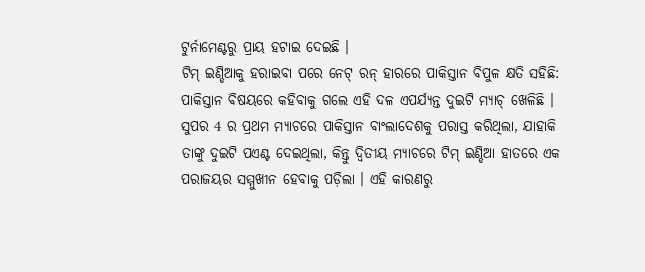ଟୁର୍ନାମେଣ୍ଟରୁ ପ୍ରାୟ ହଟାଇ ଦେଇଛି ।
ଟିମ୍ ଇଣ୍ଡିଆକୁ ହରାଇବା ପରେ ନେଟ୍ ରନ୍ ହାରରେ ପାକିସ୍ତାନ ବିପୁଳ କ୍ଷତି ସହିଛି:
ପାକିସ୍ତାନ ବିଷୟରେ କହିବାକୁ ଗଲେ ଏହି ଦଳ ଏପର୍ଯ୍ୟନ୍ତ ଦୁଇଟି ମ୍ୟାଚ୍ ଖେଳିଛି । ସୁପର 4 ର ପ୍ରଥମ ମ୍ୟାଚରେ ପାକିସ୍ତାନ ବାଂଲାଦେଶକୁ ପରାସ୍ତ କରିଥିଲା, ଯାହାକି ତାଙ୍କୁ ଦୁଇଟି ପଏଣ୍ଟ ଦେଇଥିଲା, କିନ୍ତୁ ଦ୍ୱିତୀୟ ମ୍ୟାଚରେ ଟିମ୍ ଇଣ୍ଡିଆ ହାତରେ ଏକ ପରାଜୟର ସମ୍ମୁଖୀନ ହେବାକୁ ପଡ଼ିଲା । ଏହି କାରଣରୁ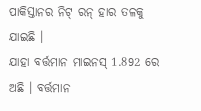ପାକିସ୍ତାନର ନିଟ୍ ରନ୍ ହାର ତଳକୁ ଯାଇଛି ।
ଯାହା ବର୍ତ୍ତମାନ ମାଇନସ୍ 1.892 ରେ ଅଛି । ବର୍ତ୍ତମାନ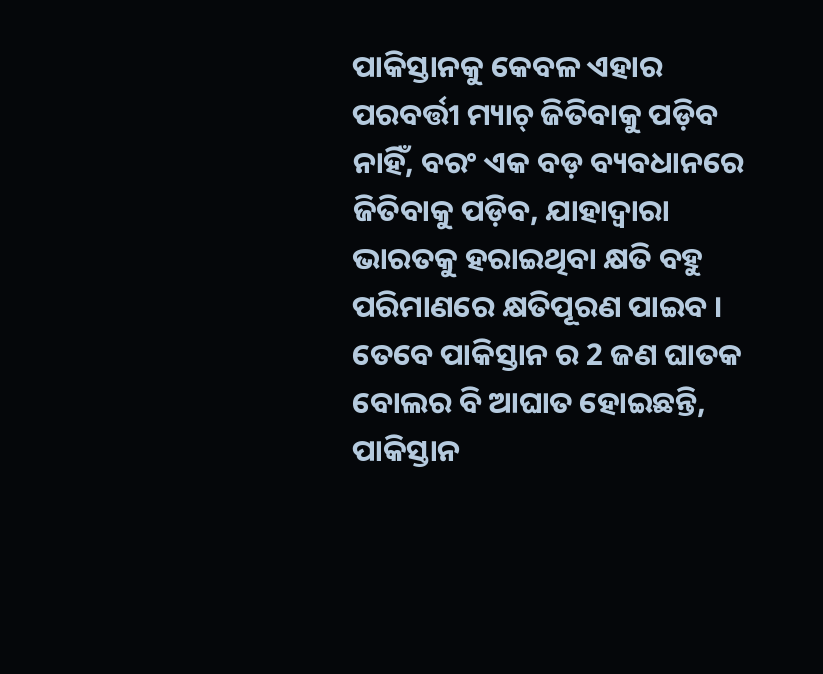ପାକିସ୍ତାନକୁ କେବଳ ଏହାର ପରବର୍ତ୍ତୀ ମ୍ୟାଚ୍ ଜିତିବାକୁ ପଡ଼ିବ ନାହିଁ, ବରଂ ଏକ ବଡ଼ ବ୍ୟବଧାନରେ ଜିତିବାକୁ ପଡ଼ିବ, ଯାହାଦ୍ୱାରା ଭାରତକୁ ହରାଇଥିବା କ୍ଷତି ବହୁ ପରିମାଣରେ କ୍ଷତିପୂରଣ ପାଇବ । ତେବେ ପାକିସ୍ତାନ ର 2 ଜଣ ଘାତକ ବୋଲର ବି ଆଘାତ ହୋଇଛନ୍ତି, ପାକିସ୍ତାନ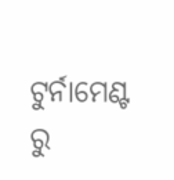ଟୁର୍ନାମେଣ୍ଟ ରୁ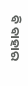ବି ବାହାର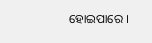ହୋଇପାରେ ।